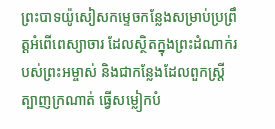ព្រះបាទយ៉ូសៀសកម្ទេចកន្លែងសម្រាប់ប្រព្រឹត្តអំពើពេស្យាចារ ដែលស្ថិតក្នុងព្រះដំណាក់របស់ព្រះអម្ចាស់ និងជាកន្លែងដែលពួកស្ត្រីត្បាញក្រណាត់ ធ្វើសម្លៀកបំ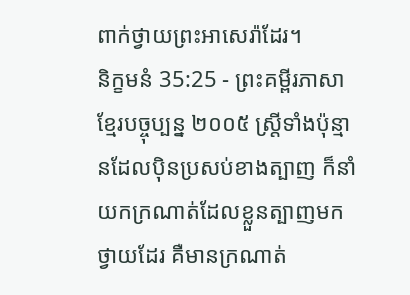ពាក់ថ្វាយព្រះអាសេរ៉ាដែរ។
និក្ខមនំ 35:25 - ព្រះគម្ពីរភាសាខ្មែរបច្ចុប្បន្ន ២០០៥ ស្ត្រីទាំងប៉ុន្មានដែលប៉ិនប្រសប់ខាងត្បាញ ក៏នាំយកក្រណាត់ដែលខ្លួនត្បាញមកថ្វាយដែរ គឺមានក្រណាត់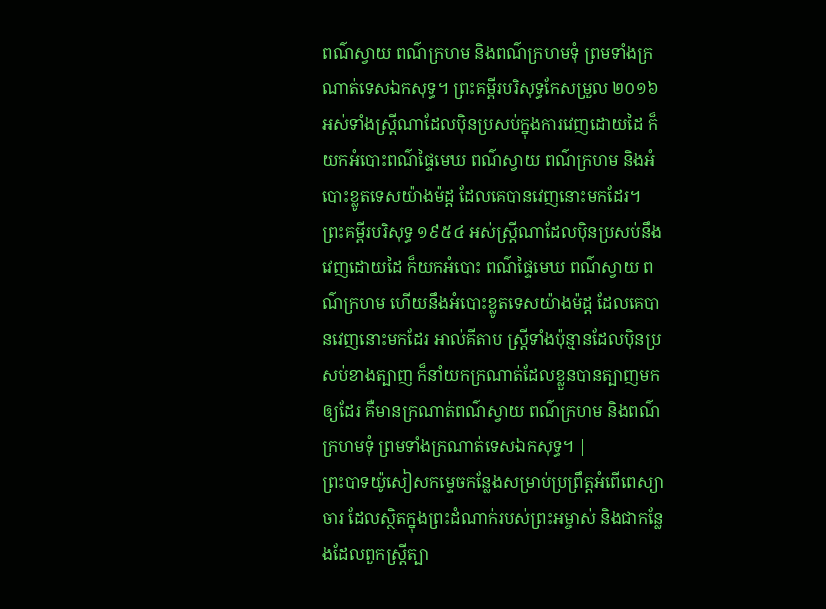ពណ៌ស្វាយ ពណ៌ក្រហម និងពណ៌ក្រហមទុំ ព្រមទាំងក្រណាត់ទេសឯកសុទ្ធ។ ព្រះគម្ពីរបរិសុទ្ធកែសម្រួល ២០១៦ អស់ទាំងស្រ្ដីណាដែលប៉ិនប្រសប់ក្នុងការវេញដោយដៃ ក៏យកអំបោះពណ៌ផ្ទៃមេឃ ពណ៌ស្វាយ ពណ៌ក្រហម និងអំបោះខ្លូតទេសយ៉ាងម៉ដ្ត ដែលគេបានវេញនោះមកដែរ។ ព្រះគម្ពីរបរិសុទ្ធ ១៩៥៤ អស់ស្ត្រីណាដែលប៉ិនប្រសប់នឹងវេញដោយដៃ ក៏យកអំបោះ ពណ៌ផ្ទៃមេឃ ពណ៌ស្វាយ ពណ៌ក្រហម ហើយនឹងអំបោះខ្លូតទេសយ៉ាងម៉ដ្ត ដែលគេបានវេញនោះមកដែរ អាល់គីតាប ស្ត្រីទាំងប៉ុន្មានដែលប៉ិនប្រសប់ខាងត្បាញ ក៏នាំយកក្រណាត់ដែលខ្លួនបានត្បាញមកឲ្យដែរ គឺមានក្រណាត់ពណ៌ស្វាយ ពណ៌ក្រហម និងពណ៌ក្រហមទុំ ព្រមទាំងក្រណាត់ទេសឯកសុទ្ធ។ |
ព្រះបាទយ៉ូសៀសកម្ទេចកន្លែងសម្រាប់ប្រព្រឹត្តអំពើពេស្យាចារ ដែលស្ថិតក្នុងព្រះដំណាក់របស់ព្រះអម្ចាស់ និងជាកន្លែងដែលពួកស្ត្រីត្បា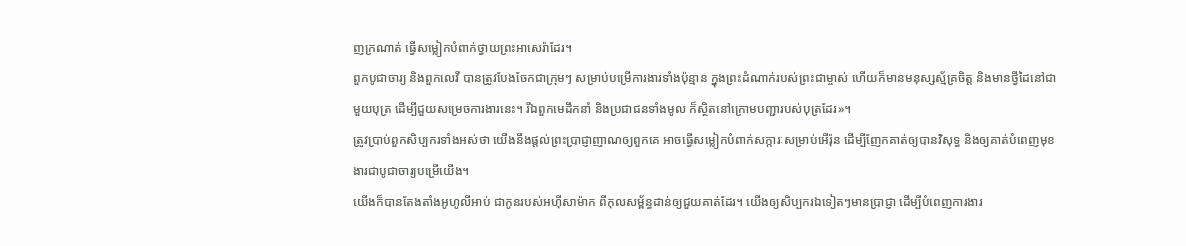ញក្រណាត់ ធ្វើសម្លៀកបំពាក់ថ្វាយព្រះអាសេរ៉ាដែរ។
ពួកបូជាចារ្យ និងពួកលេវី បានត្រូវបែងចែកជាក្រុមៗ សម្រាប់បម្រើការងារទាំងប៉ុន្មាន ក្នុងព្រះដំណាក់របស់ព្រះជាម្ចាស់ ហើយក៏មានមនុស្សស្ម័គ្រចិត្ត និងមានថ្វីដៃនៅជាមួយបុត្រ ដើម្បីជួយសម្រេចការងារនេះ។ រីឯពួកមេដឹកនាំ និងប្រជាជនទាំងមូល ក៏ស្ថិតនៅក្រោមបញ្ជារបស់បុត្រដែរ»។
ត្រូវប្រាប់ពួកសិប្បករទាំងអស់ថា យើងនឹងផ្ដល់ព្រះប្រាជ្ញាញាណឲ្យពួកគេ អាចធ្វើសម្លៀកបំពាក់សក្ការៈសម្រាប់អើរ៉ុន ដើម្បីញែកគាត់ឲ្យបានវិសុទ្ធ និងឲ្យគាត់បំពេញមុខងារជាបូជាចារ្យបម្រើយើង។
យើងក៏បានតែងតាំងអូហូលីអាប់ ជាកូនរបស់អហ៊ីសាម៉ាក ពីកុលសម្ព័ន្ធដាន់ឲ្យជួយគាត់ដែរ។ យើងឲ្យសិប្បករឯទៀតៗមានប្រាជ្ញា ដើម្បីបំពេញការងារ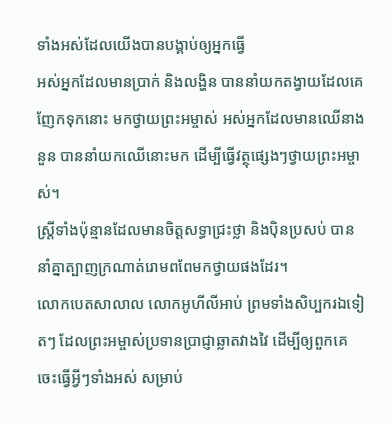ទាំងអស់ដែលយើងបានបង្គាប់ឲ្យអ្នកធ្វើ
អស់អ្នកដែលមានប្រាក់ និងលង្ហិន បាននាំយកតង្វាយដែលគេញែកទុកនោះ មកថ្វាយព្រះអម្ចាស់ អស់អ្នកដែលមានឈើនាងនួន បាននាំយកឈើនោះមក ដើម្បីធ្វើវត្ថុផ្សេងៗថ្វាយព្រះអម្ចាស់។
ស្ត្រីទាំងប៉ុន្មានដែលមានចិត្តសទ្ធាជ្រះថ្លា និងប៉ិនប្រសប់ បាននាំគ្នាត្បាញក្រណាត់រោមពពែមកថ្វាយផងដែរ។
លោកបេតសាលាល លោកអូហីលីអាប់ ព្រមទាំងសិប្បករឯទៀតៗ ដែលព្រះអម្ចាស់ប្រទានប្រាជ្ញាឆ្លាតវាងវៃ ដើម្បីឲ្យពួកគេចេះធ្វើអ្វីៗទាំងអស់ សម្រាប់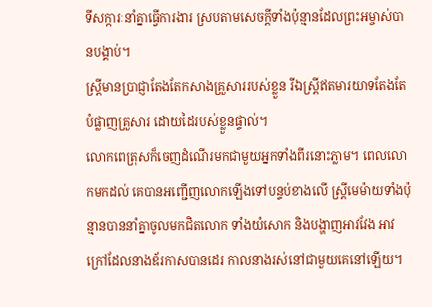ទីសក្ការៈនាំគ្នាធ្វើការងារ ស្របតាមសេចក្ដីទាំងប៉ុន្មានដែលព្រះអម្ចាស់បានបង្គាប់។
ស្ត្រីមានប្រាជ្ញាតែងតែកសាងគ្រួសាររបស់ខ្លួន រីឯស្ត្រីឥតមារយាទតែងតែបំផ្លាញគ្រួសារ ដោយដៃរបស់ខ្លួនផ្ទាល់។
លោកពេត្រុសក៏ចេញដំណើរមកជាមួយអ្នកទាំងពីរនោះភ្លាម។ ពេលលោកមកដល់ គេបានអញ្ជើញលោកឡើងទៅបន្ទប់ខាងលើ ស្ត្រីមេម៉ាយទាំងប៉ុន្មានបាននាំគ្នាចូលមកជិតលោក ទាំងយំសោក និងបង្ហាញអាវវែង អាវក្រៅដែលនាងឌ័រកាសបានដេរ កាលនាងរស់នៅជាមួយគេនៅឡើយ។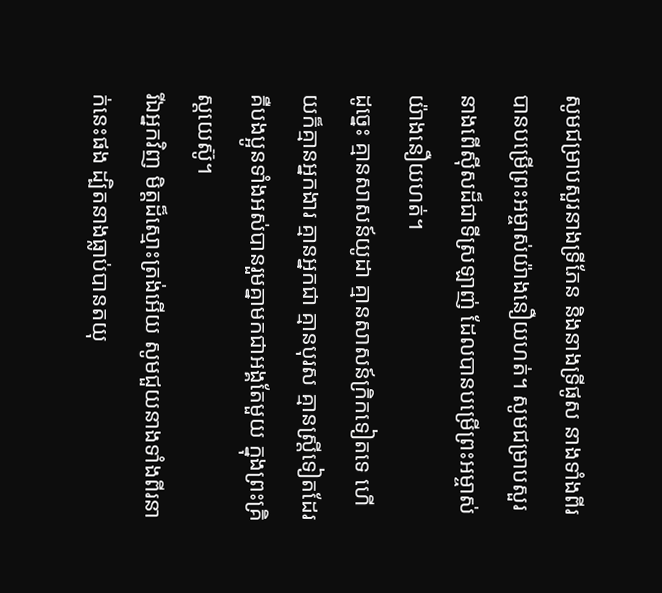សូមជម្រាបសួរនាងទ្រីភែន និងនាងទ្រីផូស នាងទាំងពីរបានបម្រើព្រះអម្ចាស់យ៉ាងនឿយហត់។ សូមជម្រាបសួរនាងពើស៊ីសដ៏ជាទីស្រឡាញ់ ដែលបានបម្រើព្រះអម្ចាស់យ៉ាងនឿយហត់។
ដូច្នេះ គ្មានសាសន៍យូដា គ្មានសាសន៍ក្រិកទៀតទេ ហើយក៏គ្មានអ្នកងារ គ្មានអ្នកជា គ្មានបុរស គ្មានស្ត្រីទៀតដែរ គឺបងប្អូនទាំងអស់បានរួមគ្នាមកជាអង្គតែមួយ ក្នុងព្រះគ្រិស្តយេស៊ូ។
រីឯអ្នកវិញ មិត្តដ៏ស្មោះត្រង់អើយ សូមជួយនាងទាំងពីរនាក់នេះផង ដ្បិតនាងធ្លាប់បានតយុ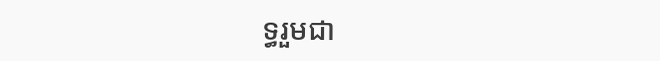ទ្ធរួមជា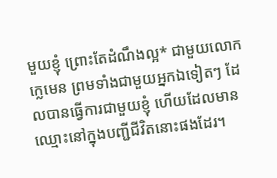មួយខ្ញុំ ព្រោះតែដំណឹងល្អ* ជាមួយលោកក្លេមេន ព្រមទាំងជាមួយអ្នកឯទៀតៗ ដែលបានធ្វើការជាមួយខ្ញុំ ហើយដែលមានឈ្មោះនៅក្នុងបញ្ជីជីវិតនោះផងដែរ។